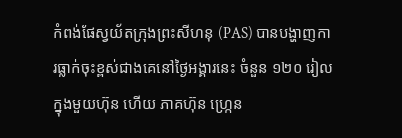កំពង់ផែស្វយ័តក្រុងព្រះសីហនុ (PAS) បានបង្ហាញការធ្លាក់ចុះខ្ពស់ជាងគេនៅថ្ងៃអង្គារនេះ ចំនួន ១២០ រៀលក្នុងមួយហ៊ុន ហើយ ភាគហ៊ុន ហ្ក្រេន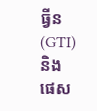ធ្វីន (GTI) និង ផេស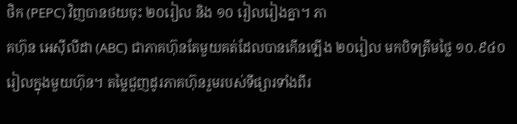ថិក (PEPC) វិញបានថយចុះ ២០រៀល និង ១០ រៀលរៀងគ្នា។ ភា
គហ៊ុន អេស៊ីលីដា (ABC) ជាភាគហ៊ុនតែមួយគត់ដែលបានកើនឡើង ២០រៀល មកបិទត្រឹមថ្លៃ ១០.៩៤០រៀលក្នុងមួយហ៊ុន។ តម្លៃជួញដូរភាគហ៊ុនរួមរបស់ទីផ្សារទាំងពីរ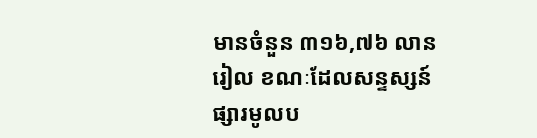មានចំនួន ៣១៦,៧៦ លានរៀល ខណៈដែលសន្ទស្សន៍ ផ្សារមូលប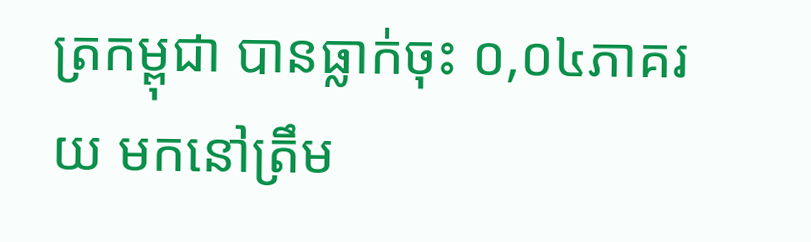ត្រកម្ពុជា បានធ្លាក់ចុះ ០,០៤ភាគរយ មកនៅត្រឹម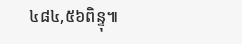៤៨៤,៥៦ពិន្ទុ៕